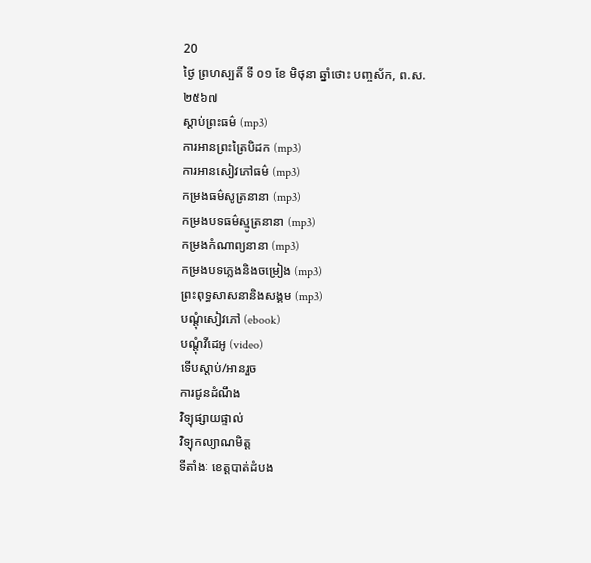20
ថ្ងៃ ព្រហស្បតិ៍ ទី ០១ ខែ មិថុនា ឆ្នាំថោះ បញ្ចស័ក, ព.ស.២៥៦៧
ស្តាប់ព្រះធម៌ (mp3)
ការអានព្រះត្រៃបិដក (mp3)
ការអានសៀវភៅធម៌ (mp3)
កម្រងធម៌សូត្រនានា (mp3)
កម្រងបទធម៌ស្មូត្រនានា (mp3)
កម្រងកំណាព្យនានា (mp3)
កម្រងបទភ្លេងនិងចម្រៀង (mp3)
ព្រះពុទ្ធសាសនានិងសង្គម (mp3)
បណ្តុំសៀវភៅ (ebook)
បណ្តុំវីដេអូ (video)
ទើបស្តាប់/អានរួច
ការជូនដំណឹង
វិទ្យុផ្សាយផ្ទាល់
វិទ្យុកល្យាណមិត្ត
ទីតាំងៈ ខេត្តបាត់ដំបង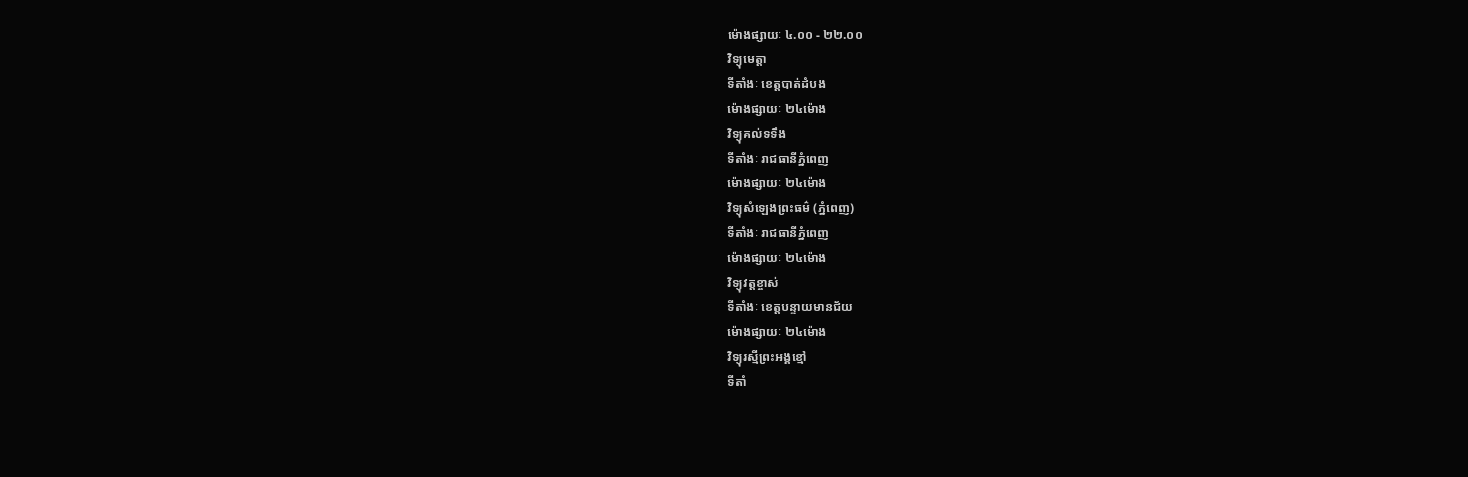ម៉ោងផ្សាយៈ ៤.០០ - ២២.០០
វិទ្យុមេត្តា
ទីតាំងៈ ខេត្តបាត់ដំបង
ម៉ោងផ្សាយៈ ២៤ម៉ោង
វិទ្យុគល់ទទឹង
ទីតាំងៈ រាជធានីភ្នំពេញ
ម៉ោងផ្សាយៈ ២៤ម៉ោង
វិទ្យុសំឡេងព្រះធម៌ (ភ្នំពេញ)
ទីតាំងៈ រាជធានីភ្នំពេញ
ម៉ោងផ្សាយៈ ២៤ម៉ោង
វិទ្យុវត្តខ្ចាស់
ទីតាំងៈ ខេត្តបន្ទាយមានជ័យ
ម៉ោងផ្សាយៈ ២៤ម៉ោង
វិទ្យុរស្មីព្រះអង្គខ្មៅ
ទីតាំ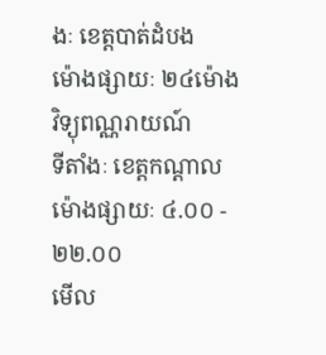ងៈ ខេត្តបាត់ដំបង
ម៉ោងផ្សាយៈ ២៤ម៉ោង
វិទ្យុពណ្ណរាយណ៍
ទីតាំងៈ ខេត្តកណ្តាល
ម៉ោងផ្សាយៈ ៤.០០ - ២២.០០
មើល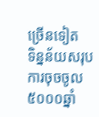ច្រើនទៀត
ទិន្នន័យសរុបការចុចចូល៥០០០ឆ្នាំ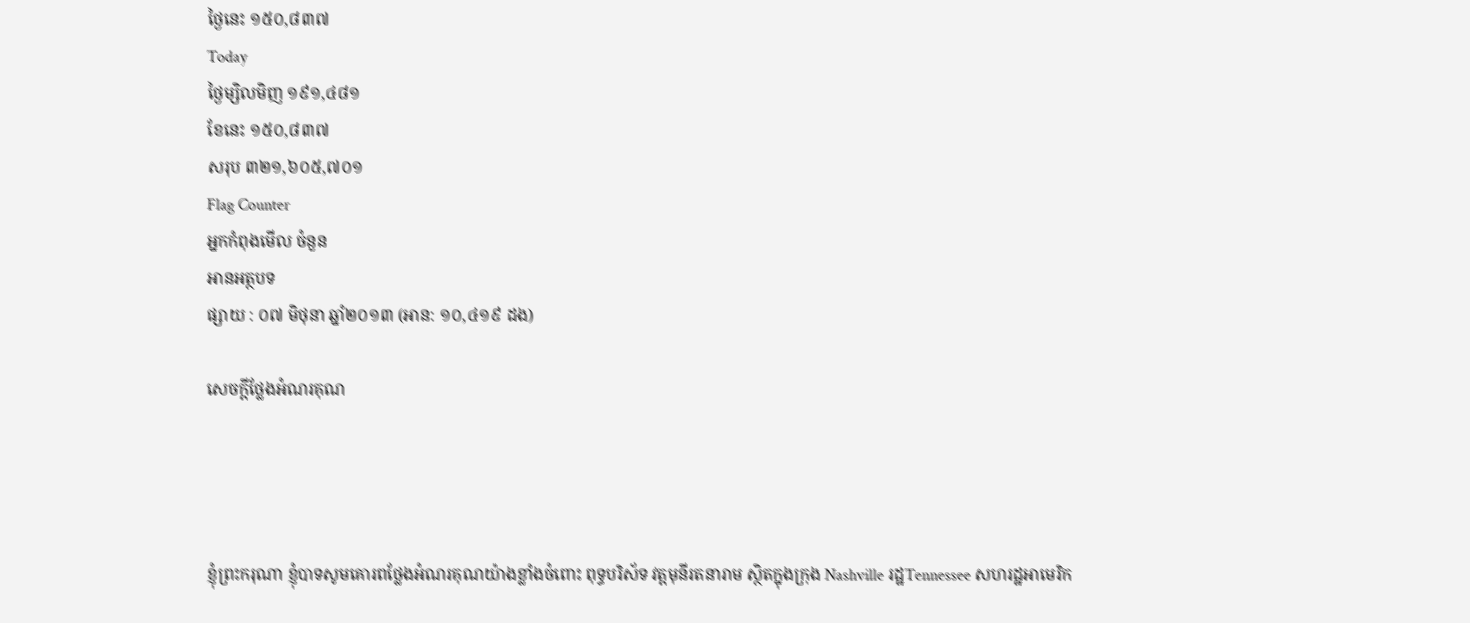ថ្ងៃនេះ ១៥០,៨៣៧
Today
ថ្ងៃម្សិលមិញ ១៩១,៤៨១
ខែនេះ ១៥០,៨៣៧
សរុប ៣២១,៦០៥,៧០១
Flag Counter
អ្នកកំពុងមើល ចំនួន
អានអត្ថបទ
ផ្សាយ : ០៧ មិថុនា ឆ្នាំ២០១៣ (អាន: ១០,៤១៩ ដង)

សេចក្តីថ្លែងអំណរគុណ




ខ្ញុំព្រះករុណា ខ្ញុំបាទសូមគោរពថ្លែងអំណរគុណយ៉ាងខ្លាំងចំពោះ ពុទ្ធបរិស័ទ វត្តមុនីរតនារាម ស្ថិតក្នុងក្រុង Nashville រដ្ឋTennessee សហរដ្ឋអាមេរិក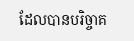ដែលបានបរិច្ចាគ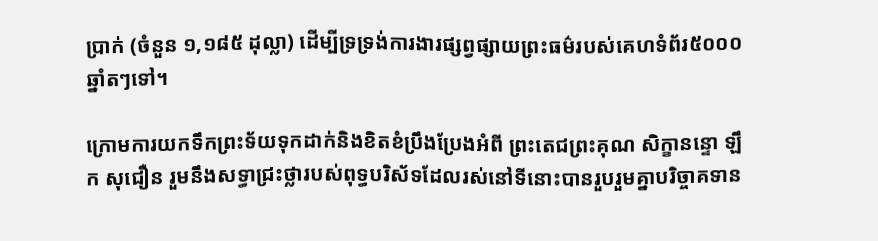ប្រាក់ (ចំនួន ១,១៨៥ ដុល្លា) ដើម្បីទ្រទ្រង់ការងារផ្សព្វផ្សាយព្រះធម៌របស់គេហទំព័រ៥០០០ឆ្នាំតៗទៅ។

ក្រោមការយកទឹកព្រះទ័យទុកដាក់និងខិតខំប្រឹងប្រែងអំពី ព្រះតេជព្រះគុណ សិក្ខានន្ទោ ឡឹក សុជឿន រួមនឹងសទ្ធាជ្រះថ្លារបស់ពុទ្ធបរិស័ទដែលរស់នៅទីនោះបានរួបរួមគ្នាបរិច្ចាគទាន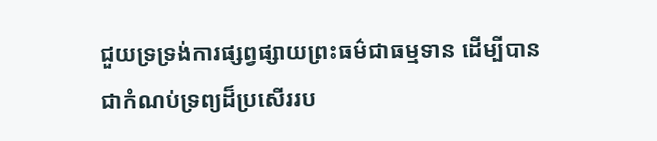ជួយទ្រទ្រង់ការផ្សព្វផ្សាយព្រះធម៌ជាធម្មទាន ដើម្បីបានជាកំណប់ទ្រព្យដ៏ប្រសើររប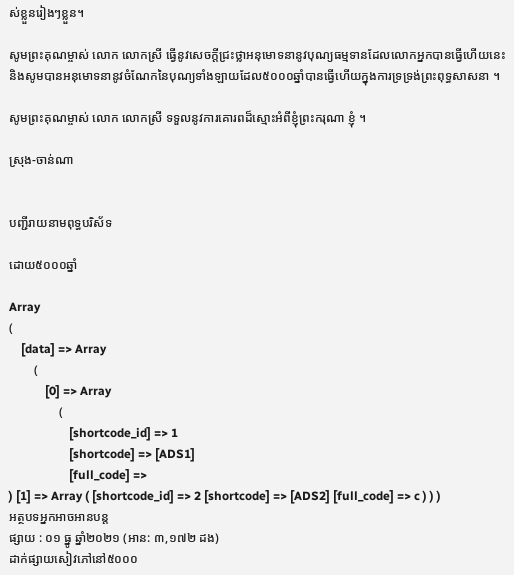ស់ខ្លួនរៀងៗខ្លួន។

សូមព្រះគុណម្ចាស់ លោក លោកស្រី ធ្វើនូវសេចក្តីជ្រះថ្លាអនុមោទនានូវបុណ្យធម្មទានដែលលោកអ្នកបានធ្វើហើយនេះ និងសូមបានអនុមោទនានូវចំណែកនៃបុណ្យទាំងឡាយដែល៥០០០ឆ្នាំបានធ្វើហើយក្នុងការទ្រទ្រង់ព្រះពុទ្ធសាសនា ។

សូមព្រះគុណម្ចាស់ លោក លោកស្រី ទទួលនូវការគោរពដ៏ស្មោះអំពីខ្ញុំព្រះករុណា ខ្ញុំ ។

ស្រុង-ចាន់ណា


បញ្ជីរាយនាមពុទ្ធបរិស័ទ

ដោយ៥០០០ឆ្នាំ

Array
(
    [data] => Array
        (
            [0] => Array
                (
                    [shortcode_id] => 1
                    [shortcode] => [ADS1]
                    [full_code] =>
) [1] => Array ( [shortcode_id] => 2 [shortcode] => [ADS2] [full_code] => c ) ) )
អត្ថបទអ្នកអាចអានបន្ត
ផ្សាយ : ០១ ធ្នូ ឆ្នាំ២០២១ (អាន: ៣,១៧២ ដង)
ដាក់ផ្សាយសៀវភៅនៅ៥០០០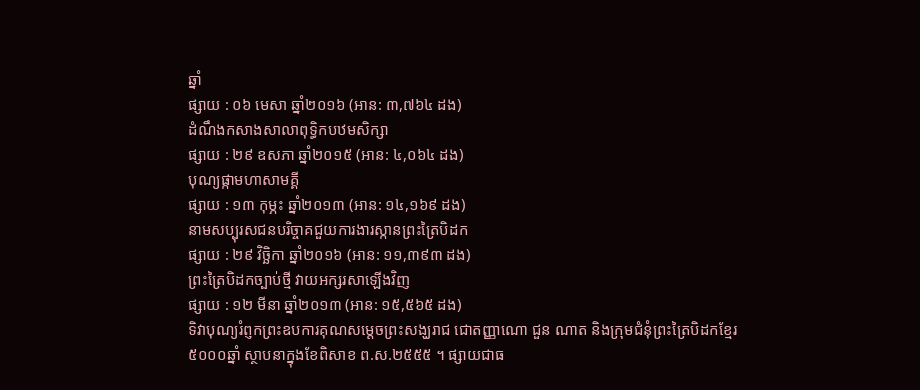ឆ្នាំ
ផ្សាយ : ០៦ មេសា ឆ្នាំ២០១៦ (អាន: ៣,៧៦៤ ដង)
ដំណឹងកសាងសាលាពុទ្ធិកបឋមសិក្សា
ផ្សាយ : ២៩ ឧសភា ឆ្នាំ២០១៥ (អាន: ៤,០៦៤ ដង)
បុណ្យផ្កាមហាសាមគ្គី
ផ្សាយ : ១៣ កុម្ភះ ឆ្នាំ២០១៣ (អាន: ១៤,១៦៩ ដង)
នាមសប្បុរសជនបរិច្ចាគជួយការងារស្កានព្រះត្រៃបិដក
ផ្សាយ : ២៩ វិច្ឆិកា ឆ្នាំ២០១៦ (អាន: ១១,៣៩៣ ដង)
ព្រះត្រៃបិដកច្បាប់ថ្មី វាយអក្សរសាឡើងវិញ
ផ្សាយ : ១២ មីនា ឆ្នាំ២០១៣ (អាន: ១៥,៥៦៥ ដង)
ទិវាបុណ្យរំព្ញកព្រះឧបការគុណសម្តេចព្រះសង្ឃរាជ ជោតញ្ញាណោ ជួន ណាត និងក្រុមជំនុំព្រះត្រៃបិដកខ្មែរ
៥០០០ឆ្នាំ ស្ថាបនាក្នុងខែពិសាខ ព.ស.២៥៥៥ ។ ផ្សាយជាធ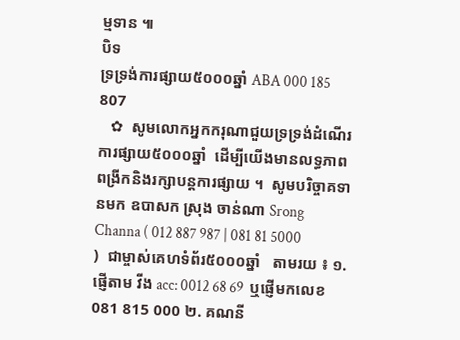ម្មទាន ៕
បិទ
ទ្រទ្រង់ការផ្សាយ៥០០០ឆ្នាំ ABA 000 185 807
   ✿  សូមលោកអ្នកករុណាជួយទ្រទ្រង់ដំណើរការផ្សាយ៥០០០ឆ្នាំ  ដើម្បីយើងមានលទ្ធភាពពង្រីកនិងរក្សាបន្តការផ្សាយ ។  សូមបរិច្ចាគទានមក ឧបាសក ស្រុង ចាន់ណា Srong Channa ( 012 887 987 | 081 81 5000 )  ជាម្ចាស់គេហទំព័រ៥០០០ឆ្នាំ   តាមរយ ៖ ១. ផ្ញើតាម វីង acc: 0012 68 69  ឬផ្ញើមកលេខ 081 815 000 ២. គណនី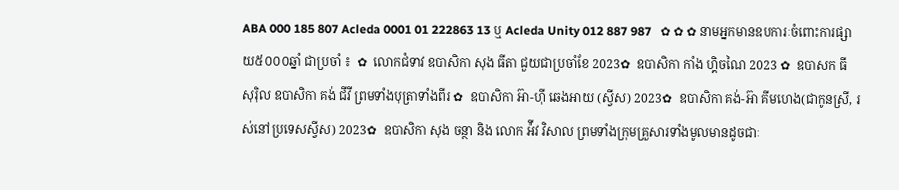ABA 000 185 807 Acleda 0001 01 222863 13 ឬ Acleda Unity 012 887 987   ✿ ✿ ✿ នាមអ្នកមានឧបការៈចំពោះការផ្សាយ៥០០០ឆ្នាំ ជាប្រចាំ ៖  ✿  លោកជំទាវ ឧបាសិកា សុង ធីតា ជួយជាប្រចាំខែ 2023✿  ឧបាសិកា កាំង ហ្គិចណៃ 2023 ✿  ឧបាសក ធី សុរ៉ិល ឧបាសិកា គង់ ជីវី ព្រមទាំងបុត្រាទាំងពីរ ✿  ឧបាសិកា អ៊ា-ហុី ឆេងអាយ (ស្វីស) 2023✿  ឧបាសិកា គង់-អ៊ា គីមហេង(ជាកូនស្រី, រស់នៅប្រទេសស្វីស) 2023✿  ឧបាសិកា សុង ចន្ថា និង លោក អ៉ីវ វិសាល ព្រមទាំងក្រុមគ្រួសារទាំងមូលមានដូចជាៈ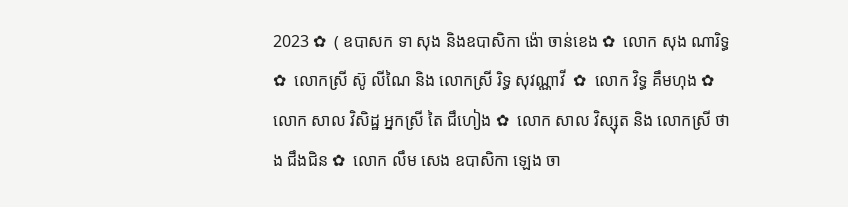2023 ✿  ( ឧបាសក ទា សុង និងឧបាសិកា ង៉ោ ចាន់ខេង ✿  លោក សុង ណារិទ្ធ ✿  លោកស្រី ស៊ូ លីណៃ និង លោកស្រី រិទ្ធ សុវណ្ណាវី  ✿  លោក វិទ្ធ គឹមហុង ✿  លោក សាល វិសិដ្ឋ អ្នកស្រី តៃ ជឹហៀង ✿  លោក សាល វិស្សុត និង លោកស្រី ថាង ជឹងជិន ✿  លោក លឹម សេង ឧបាសិកា ឡេង ចា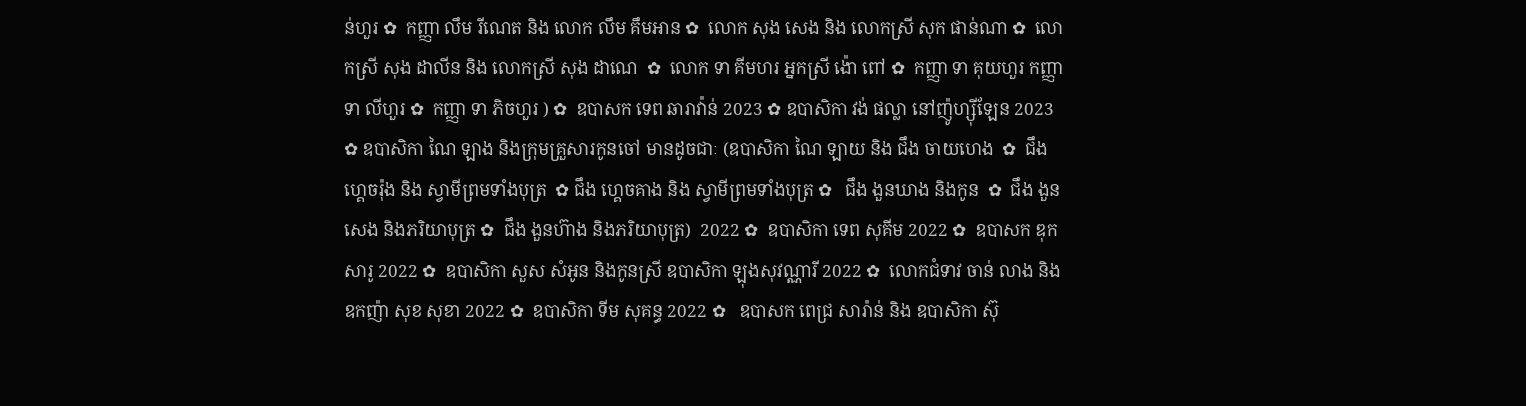ន់ហួរ ✿  កញ្ញា លឹម រីណេត និង លោក លឹម គឹមអាន ✿  លោក សុង សេង និង លោកស្រី សុក ផាន់ណា ✿  លោកស្រី សុង ដាលីន និង លោកស្រី សុង ដាណេ  ✿  លោក ទា គីមហរ អ្នកស្រី ង៉ោ ពៅ ✿  កញ្ញា ទា គុយហួរ កញ្ញា ទា លីហួរ ✿  កញ្ញា ទា ភិចហួរ ) ✿  ឧបាសក ទេព ឆារាវ៉ាន់ 2023 ✿ ឧបាសិកា វង់ ផល្លា នៅញ៉ូហ្ស៊ីឡែន 2023  ✿ ឧបាសិកា ណៃ ឡាង និងក្រុមគ្រួសារកូនចៅ មានដូចជាៈ (ឧបាសិកា ណៃ ឡាយ និង ជឹង ចាយហេង  ✿  ជឹង ហ្គេចរ៉ុង និង ស្វាមីព្រមទាំងបុត្រ  ✿ ជឹង ហ្គេចគាង និង ស្វាមីព្រមទាំងបុត្រ ✿   ជឹង ងួនឃាង និងកូន  ✿  ជឹង ងួនសេង និងភរិយាបុត្រ ✿  ជឹង ងួនហ៊ាង និងភរិយាបុត្រ)  2022 ✿  ឧបាសិកា ទេព សុគីម 2022 ✿  ឧបាសក ឌុក សារូ 2022 ✿  ឧបាសិកា សួស សំអូន និងកូនស្រី ឧបាសិកា ឡុងសុវណ្ណារី 2022 ✿  លោកជំទាវ ចាន់ លាង និង ឧកញ៉ា សុខ សុខា 2022 ✿  ឧបាសិកា ទីម សុគន្ធ 2022 ✿   ឧបាសក ពេជ្រ សារ៉ាន់ និង ឧបាសិកា ស៊ុ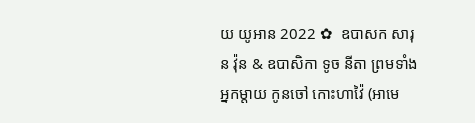យ យូអាន 2022 ✿  ឧបាសក សារុន វ៉ុន & ឧបាសិកា ទូច នីតា ព្រមទាំងអ្នកម្តាយ កូនចៅ កោះហាវ៉ៃ (អាមេ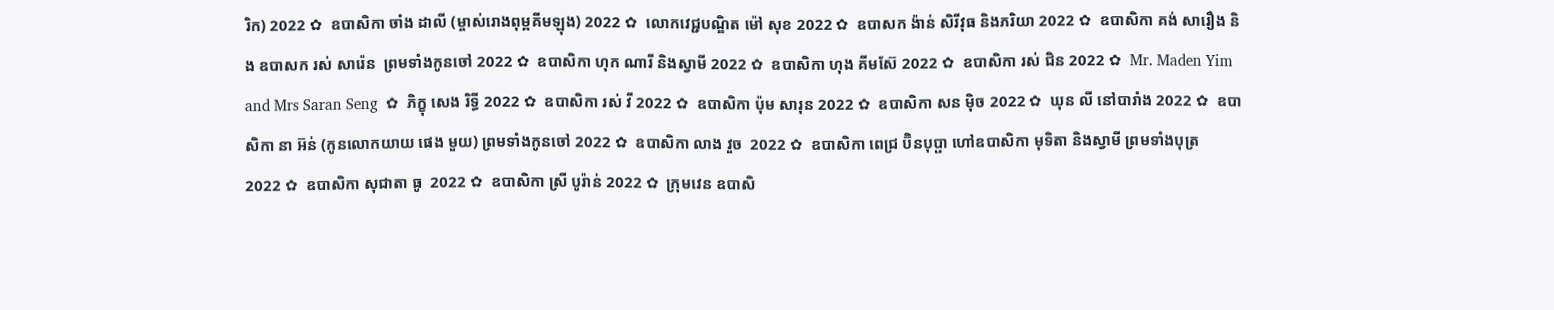រិក) 2022 ✿  ឧបាសិកា ចាំង ដាលី (ម្ចាស់រោងពុម្ពគីមឡុង) 2022 ✿  លោកវេជ្ជបណ្ឌិត ម៉ៅ សុខ 2022 ✿  ឧបាសក ង៉ាន់ សិរីវុធ និងភរិយា 2022 ✿  ឧបាសិកា គង់ សារឿង និង ឧបាសក រស់ សារ៉េន  ព្រមទាំងកូនចៅ 2022 ✿  ឧបាសិកា ហុក ណារី និងស្វាមី 2022 ✿  ឧបាសិកា ហុង គីមស៊ែ 2022 ✿  ឧបាសិកា រស់ ជិន 2022 ✿  Mr. Maden Yim and Mrs Saran Seng  ✿  ភិក្ខុ សេង រិទ្ធី 2022 ✿  ឧបាសិកា រស់ វី 2022 ✿  ឧបាសិកា ប៉ុម សារុន 2022 ✿  ឧបាសិកា សន ម៉ិច 2022 ✿  ឃុន លី នៅបារាំង 2022 ✿  ឧបាសិកា នា អ៊ន់ (កូនលោកយាយ ផេង មួយ) ព្រមទាំងកូនចៅ 2022 ✿  ឧបាសិកា លាង វួច  2022 ✿  ឧបាសិកា ពេជ្រ ប៊ិនបុប្ផា ហៅឧបាសិកា មុទិតា និងស្វាមី ព្រមទាំងបុត្រ  2022 ✿  ឧបាសិកា សុជាតា ធូ  2022 ✿  ឧបាសិកា ស្រី បូរ៉ាន់ 2022 ✿  ក្រុមវេន ឧបាសិ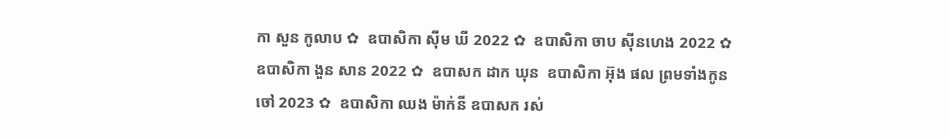កា សួន កូលាប ✿  ឧបាសិកា ស៊ីម ឃី 2022 ✿  ឧបាសិកា ចាប ស៊ីនហេង 2022 ✿  ឧបាសិកា ងួន សាន 2022 ✿  ឧបាសក ដាក ឃុន  ឧបាសិកា អ៊ុង ផល ព្រមទាំងកូនចៅ 2023 ✿  ឧបាសិកា ឈង ម៉ាក់នី ឧបាសក រស់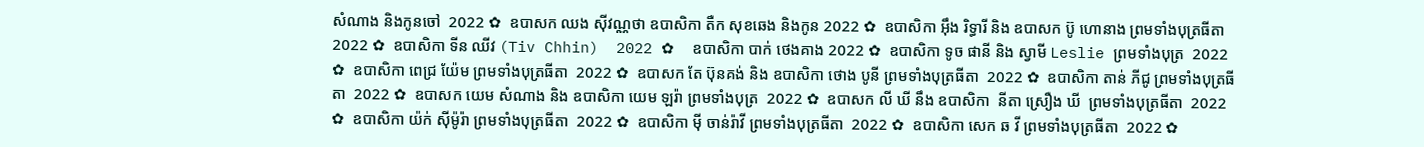សំណាង និងកូនចៅ  2022 ✿  ឧបាសក ឈង សុីវណ្ណថា ឧបាសិកា តឺក សុខឆេង និងកូន 2022 ✿  ឧបាសិកា អុឹង រិទ្ធារី និង ឧបាសក ប៊ូ ហោនាង ព្រមទាំងបុត្រធីតា  2022 ✿  ឧបាសិកា ទីន ឈីវ (Tiv Chhin)  2022 ✿  ឧបាសិកា បាក់ ថេងគាង 2022 ✿  ឧបាសិកា ទូច ផានី និង ស្វាមី Leslie ព្រមទាំងបុត្រ  2022 ✿  ឧបាសិកា ពេជ្រ យ៉ែម ព្រមទាំងបុត្រធីតា  2022 ✿  ឧបាសក តែ ប៊ុនគង់ និង ឧបាសិកា ថោង បូនី ព្រមទាំងបុត្រធីតា  2022 ✿  ឧបាសិកា តាន់ ភីជូ ព្រមទាំងបុត្រធីតា  2022 ✿  ឧបាសក យេម សំណាង និង ឧបាសិកា យេម ឡរ៉ា ព្រមទាំងបុត្រ  2022 ✿  ឧបាសក លី ឃី នឹង ឧបាសិកា  នីតា ស្រឿង ឃី  ព្រមទាំងបុត្រធីតា  2022 ✿  ឧបាសិកា យ៉ក់ សុីម៉ូរ៉ា ព្រមទាំងបុត្រធីតា  2022 ✿  ឧបាសិកា មុី ចាន់រ៉ាវី ព្រមទាំងបុត្រធីតា  2022 ✿  ឧបាសិកា សេក ឆ វី ព្រមទាំងបុត្រធីតា  2022 ✿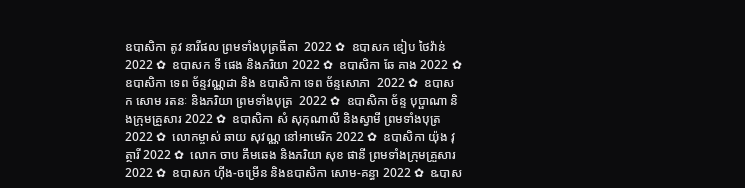ឧបាសិកា តូវ នារីផល ព្រមទាំងបុត្រធីតា  2022 ✿  ឧបាសក ឌៀប ថៃវ៉ាន់ 2022 ✿  ឧបាសក ទី ផេង និងភរិយា 2022 ✿  ឧបាសិកា ឆែ គាង 2022 ✿  ឧបាសិកា ទេព ច័ន្ទវណ្ណដា និង ឧបាសិកា ទេព ច័ន្ទសោភា  2022 ✿  ឧបាសក សោម រតនៈ និងភរិយា ព្រមទាំងបុត្រ  2022 ✿  ឧបាសិកា ច័ន្ទ បុប្ផាណា និងក្រុមគ្រួសារ 2022 ✿  ឧបាសិកា សំ សុកុណាលី និងស្វាមី ព្រមទាំងបុត្រ  2022 ✿  លោកម្ចាស់ ឆាយ សុវណ្ណ នៅអាមេរិក 2022 ✿  ឧបាសិកា យ៉ុង វុត្ថារី 2022 ✿  លោក ចាប គឹមឆេង និងភរិយា សុខ ផានី ព្រមទាំងក្រុមគ្រួសារ 2022 ✿  ឧបាសក ហ៊ីង-ចម្រើន និងឧបាសិកា សោម-គន្ធា 2022 ✿  ឩបាស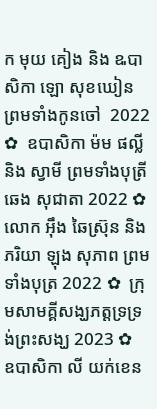ក មុយ គៀង និង ឩបាសិកា ឡោ សុខឃៀន ព្រមទាំងកូនចៅ  2022 ✿  ឧបាសិកា ម៉ម ផល្លី និង ស្វាមី ព្រមទាំងបុត្រី ឆេង សុជាតា 2022 ✿  លោក អ៊ឹង ឆៃស្រ៊ុន និងភរិយា ឡុង សុភាព ព្រមទាំងបុត្រ 2022 ✿  ក្រុមសាមគ្គីសង្ឃភត្តទ្រទ្រង់ព្រះសង្ឃ 2023 ✿   ឧបាសិកា លី យក់ខេន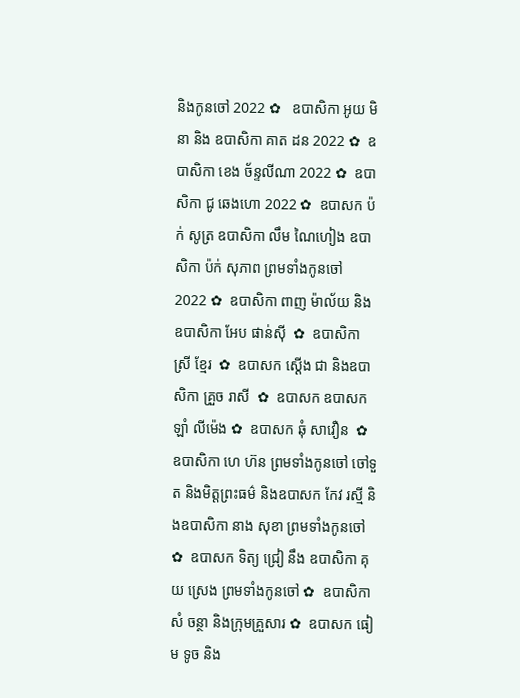និងកូនចៅ 2022 ✿   ឧបាសិកា អូយ មិនា និង ឧបាសិកា គាត ដន 2022 ✿  ឧបាសិកា ខេង ច័ន្ទលីណា 2022 ✿  ឧបាសិកា ជូ ឆេងហោ 2022 ✿  ឧបាសក ប៉ក់ សូត្រ ឧបាសិកា លឹម ណៃហៀង ឧបាសិកា ប៉ក់ សុភាព ព្រមទាំងកូនចៅ  2022 ✿  ឧបាសិកា ពាញ ម៉ាល័យ និង ឧបាសិកា អែប ផាន់ស៊ី  ✿  ឧបាសិកា ស្រី ខ្មែរ  ✿  ឧបាសក ស្តើង ជា និងឧបាសិកា គ្រួច រាសី  ✿  ឧបាសក ឧបាសក ឡាំ លីម៉េង ✿  ឧបាសក ឆុំ សាវឿន  ✿  ឧបាសិកា ហេ ហ៊ន ព្រមទាំងកូនចៅ ចៅទួត និងមិត្តព្រះធម៌ និងឧបាសក កែវ រស្មី និងឧបាសិកា នាង សុខា ព្រមទាំងកូនចៅ ✿  ឧបាសក ទិត្យ ជ្រៀ នឹង ឧបាសិកា គុយ ស្រេង ព្រមទាំងកូនចៅ ✿  ឧបាសិកា សំ ចន្ថា និងក្រុមគ្រួសារ ✿  ឧបាសក ធៀម ទូច និង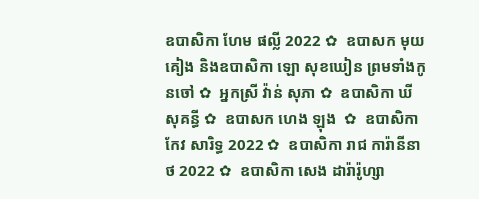ឧបាសិកា ហែម ផល្លី 2022 ✿  ឧបាសក មុយ គៀង និងឧបាសិកា ឡោ សុខឃៀន ព្រមទាំងកូនចៅ ✿  អ្នកស្រី វ៉ាន់ សុភា ✿  ឧបាសិកា ឃី សុគន្ធី ✿  ឧបាសក ហេង ឡុង  ✿  ឧបាសិកា កែវ សារិទ្ធ 2022 ✿  ឧបាសិកា រាជ ការ៉ានីនាថ 2022 ✿  ឧបាសិកា សេង ដារ៉ារ៉ូហ្សា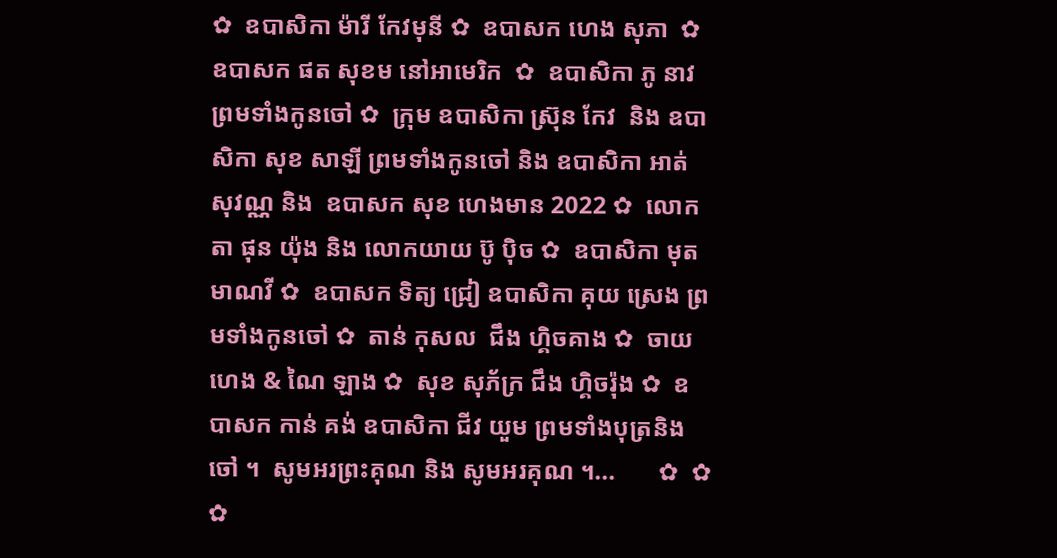✿  ឧបាសិកា ម៉ារី កែវមុនី ✿  ឧបាសក ហេង សុភា  ✿  ឧបាសក ផត សុខម នៅអាមេរិក  ✿  ឧបាសិកា ភូ នាវ ព្រមទាំងកូនចៅ ✿  ក្រុម ឧបាសិកា ស្រ៊ុន កែវ  និង ឧបាសិកា សុខ សាឡី ព្រមទាំងកូនចៅ និង ឧបាសិកា អាត់ សុវណ្ណ និង  ឧបាសក សុខ ហេងមាន 2022 ✿  លោកតា ផុន យ៉ុង និង លោកយាយ ប៊ូ ប៉ិច ✿  ឧបាសិកា មុត មាណវី ✿  ឧបាសក ទិត្យ ជ្រៀ ឧបាសិកា គុយ ស្រេង ព្រមទាំងកូនចៅ ✿  តាន់ កុសល  ជឹង ហ្គិចគាង ✿  ចាយ ហេង & ណៃ ឡាង ✿  សុខ សុភ័ក្រ ជឹង ហ្គិចរ៉ុង ✿  ឧបាសក កាន់ គង់ ឧបាសិកា ជីវ យួម ព្រមទាំងបុត្រនិង ចៅ ។  សូមអរព្រះគុណ និង សូមអរគុណ ។...       ✿  ✿  ✿